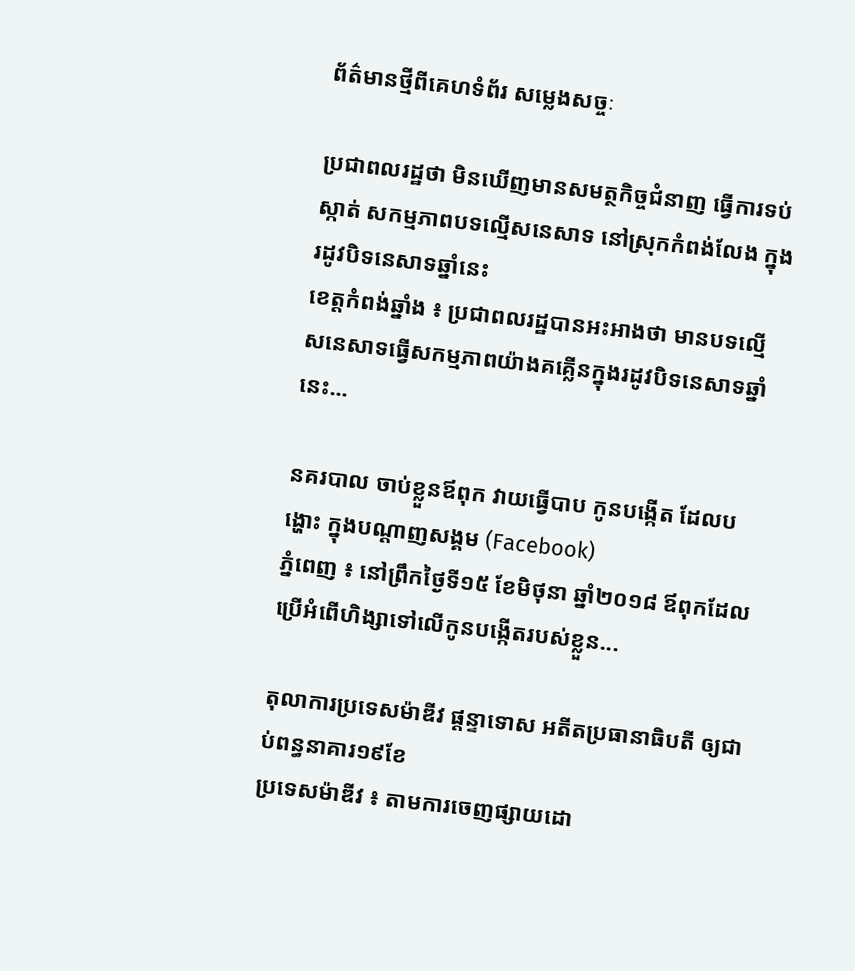ព័ត៌មានថ្មីពីគេហទំព័រ សម្លេងសច្ចៈ

ប្រជាពលរដ្ឋថា មិនឃើញមានសមត្ថកិច្ចជំនាញ ធ្វើការទប់ស្កាត់ សកម្មភាពបទល្មើសនេសាទ នៅស្រុកកំពង់លែង ក្នុងរដូវបិទនេសាទឆ្នាំនេះ
ខេត្តកំពង់ឆ្នាំង ៖ ប្រជាពលរដ្ឋបានអះអាងថា មានបទល្មើសនេសាទធ្វើសកម្មភាពយ៉ាងគគ្លើនក្នុងរដូវបិទនេសាទឆ្នាំនេះ...

នគរបាល ចាប់ខ្លួនឪពុក វាយធ្វើបាប កូនបង្កើត ដែលបង្ហោះ ក្នុងបណ្តាញសង្គម (Facebook)
ភ្នំពេញ ៖ នៅព្រឹកថ្ងៃទី១៥ ខែមិថុនា ឆ្នាំ២០១៨ ឪពុកដែលប្រើអំពើហិង្សាទៅលើកូនបង្កើតរបស់ខ្លួន...

តុលាការប្រទេសម៉ាឌីវ ផ្តន្ទាទោស អតីតប្រធានាធិបតី ឲ្យជាប់ពន្ធនាគារ១៩ខែ
ប្រទេសម៉ាឌីវ ៖ តាមការចេញផ្សាយដោ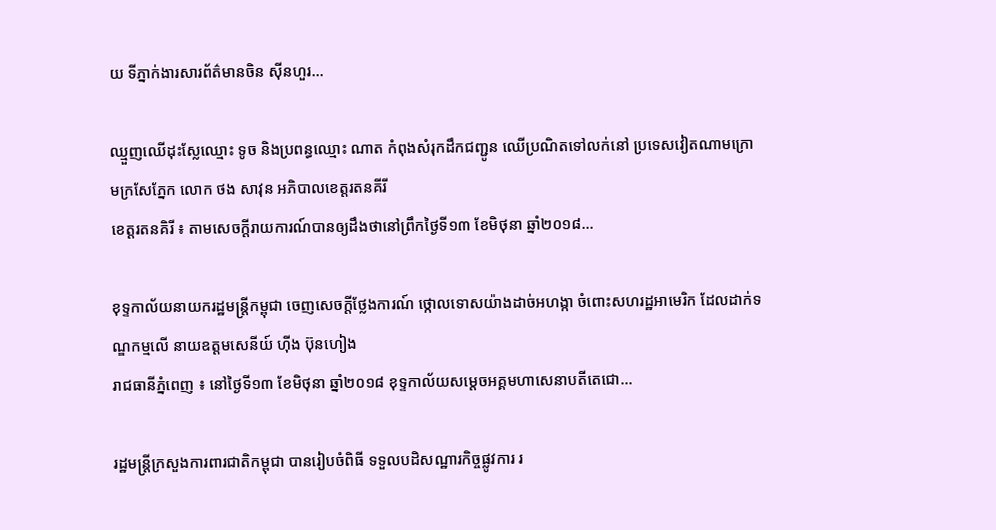យ ទីភ្នាក់ងារសារព័ត៌មានចិន ស៊ីនហួរ...

ឈ្មួញឈើដុះស្លែឈ្មោះ ទូច និងប្រពន្ធឈ្មោះ ណាត កំពុងសំរុកដឹកជញ្ជូន ឈើប្រណិតទៅលក់នៅ ប្រទេសវៀតណាមក្រោមក្រសែភ្នែក លោក ថង សាវុន អភិបាលខេត្តរតនគីរី
ខេត្តរតនគិរី ៖ តាមសេចក្ដីរាយការណ៍បានឲ្យដឹងថានៅព្រឹកថ្ងៃទី១៣ ខែមិថុនា ឆ្នាំ២០១៨...

ខុទ្ទកាល័យនាយករដ្ឋមន្ត្រីកម្ពុជា ចេញសេចក្តីថ្លែងការណ៍ ថ្កោលទោសយ៉ាងដាច់អហង្កា ចំពោះសហរដ្ឋអាមេរិក ដែលដាក់ទណ្ឌកម្មលើ នាយឧត្តមសេនីយ៍ ហ៊ីង ប៊ុនហៀង
រាជធានីភ្នំពេញ ៖ នៅថ្ងៃទី១៣ ខែមិថុនា ឆ្នាំ២០១៨ ខុទ្ទកាល័យសម្តេចអគ្គមហាសេនាបតីតេជោ...

រដ្ឋមន្ត្រីក្រសួងការពារជាតិកម្ពុជា បានរៀបចំពិធី ទទួលបដិសណ្ឋារកិច្ចផ្លូវការ រ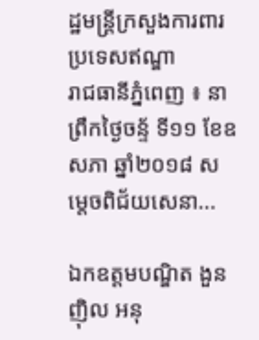ដ្ឋមន្ត្រីក្រសួងការពារប្រទេសឥណ្ឌា
រាជធានីភ្នំពេញ ៖ នាព្រឹកថ្ងៃចន្ទ័ ទី១១ ខែឧសភា ឆ្នាំ២០១៨ សម្តេចពិជ័យសេនា...

ឯកឧត្តមបណ្ឌិត ងួន ញ៉ិល អនុ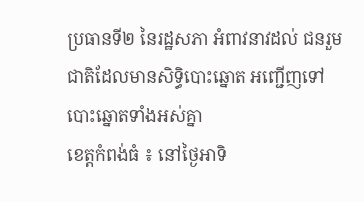ប្រធានទី២ នៃរដ្ឋសភា អំពាវនាវដល់ ជនរួមជាតិដែលមានសិទ្ធិបោះឆ្នោត អញ្ជើញទៅបោះឆ្នោតទាំងអស់គ្នា
ខេត្តកំពង់ធំ ៖ នៅថ្ងៃអាទិ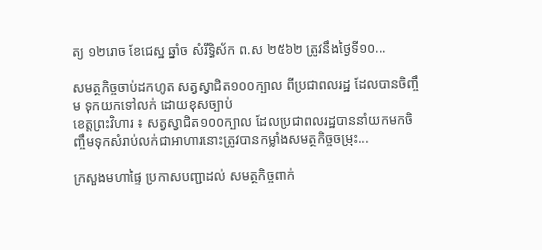ត្យ ១២រោច ខែជេស្ឋ ឆ្នាំច សំរឹទ្ធិស័ក ព.ស ២៥៦២ ត្រូវនឹងថ្ងៃទី១០...

សមត្ថកិច្ចចាប់ដកហូត សត្វស្វាជិត១០០ក្បាល ពីប្រជាពលរដ្ឋ ដែលបានចិញ្ចឹម ទុកយកទៅលក់ ដោយខុសច្បាប់
ខេត្តព្រះវិហារ ៖ សត្វស្វាជិត១០០ក្បាល ដែលប្រជាពលរដ្ឋបាននាំយកមកចិញ្ចឹមទុកសំរាប់លក់ជាអាហារនោះត្រូវបានកម្លាំងសមត្ថកិច្ចចម្រុះ...

ក្រសួងមហាផ្ទៃ ប្រកាសបញ្ជាដល់ សមត្ថកិច្ចពាក់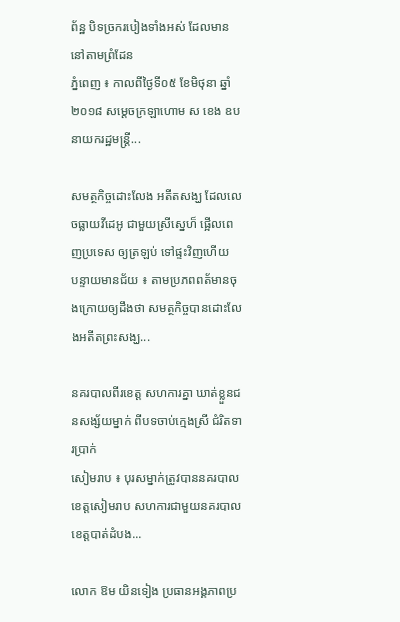ព័ន្ឋ បិទច្រករបៀងទាំងអស់ ដែលមាននៅតាមព្រំដែន
ភ្នំពេញ ៖ កាលពីថ្ងៃទី០៥ ខែមិថុនា ឆ្នាំ២០១៨ សម្តេចក្រឡាហោម ស ខេង ឧបនាយករដ្ឋមន្ត្រី...

សមត្ថកិច្ចដោះលែង អតីតសង្ឃ ដែលលេចធ្លាយវីដេអូ ជាមួយស្រីស្នេហ៏ ផ្អើលពេញប្រទេស ឲ្យត្រឡប់ ទៅផ្ទះវិញហើយ
បន្ទាយមានជ័យ ៖ តាមប្រភពពត័មានចុងក្រោយឲ្យដឹងថា សមត្ថកិច្ចបានដោះលែងអតីតព្រះសង្ឃ...

នគរបាលពីរខេត្ត សហការគ្នា ឃាត់ខ្លួនជនសង្ស័យម្នាក់ ពីបទចាប់ក្មេងស្រី ជំរិតទារប្រាក់
សៀមរាប ៖ បុរសម្នាក់ត្រូវបាននគរបាលខេត្តសៀមរាប សហការជាមួយនគរបាលខេត្តបាត់ដំបង...

លោក ឱម យិនទៀង ប្រធានអង្គភាពប្រ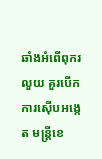ឆាំងអំពើពុករលួយ គួរបើកការស៊ើបអង្កេត មន្ត្រីខេ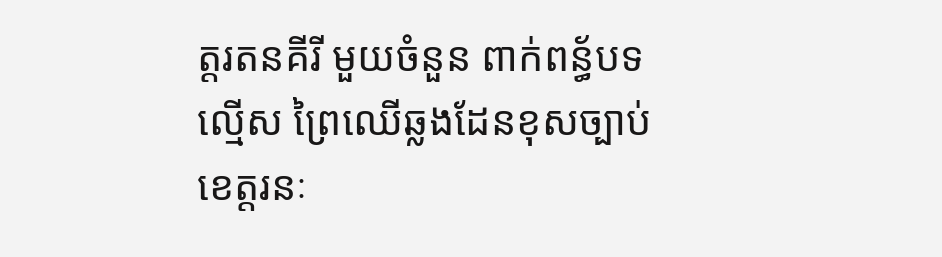ត្តរតនគីរី មួយចំនួន ពាក់ពន្ធ័បទល្មើស ព្រៃឈើឆ្លងដែនខុសច្បាប់
ខេត្តរនៈ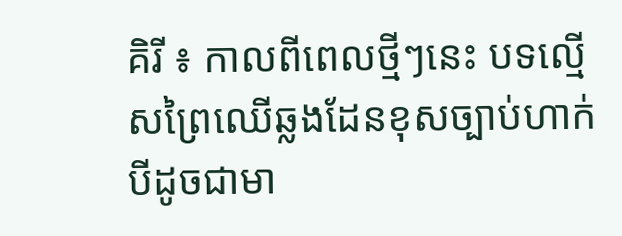គិរី ៖ កាលពីពេលថ្មីៗនេះ បទល្មើសព្រៃឈើឆ្លងដែនខុសច្បាប់ហាក់បីដូចជាមា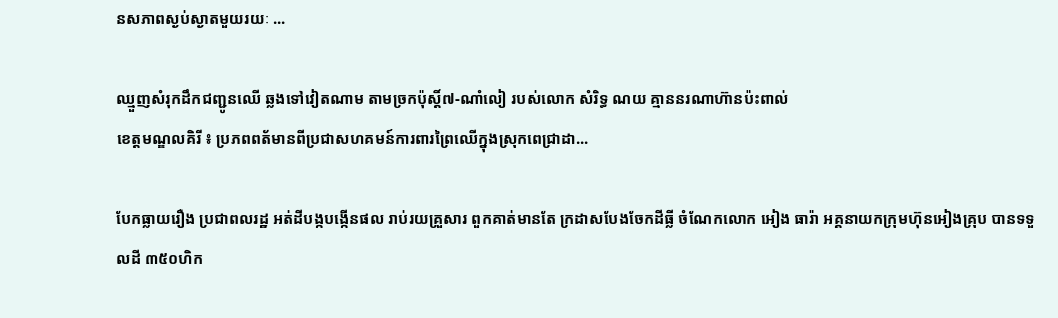នសភាពស្ងប់ស្ងាតមួយរយៈ ...

ឈ្មួញសំរុកដឹកជញ្ជូនឈើ ឆ្លងទៅវៀតណាម តាមច្រកប៉ុស្តិ៍៧-ណាំលៀ របស់លោក សំរិទ្ធ ណយ គ្មាននរណាហ៊ានប៉ះពាល់
ខេត្តមណ្ឌលគិរី ៖ ប្រភពពត័មានពីប្រជាសហគមន៍ការពារព្រៃឈើក្នុងស្រុកពេជ្រាដា...

បែកធ្លាយរឿង ប្រជាពលរដ្ឋ អត់ដីបង្កបង្កើនផល រាប់រយគ្រួសារ ពួកគាត់មានតែ ក្រដាសបែងចែកដីធ្លី ចំណែកលោក អៀង ធារ៉ា អគ្គនាយកក្រុមហ៊ុនអៀងគ្រុប បានទទួលដី ៣៥០ហិក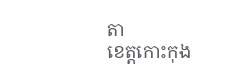តា
ខេត្តកោះកុង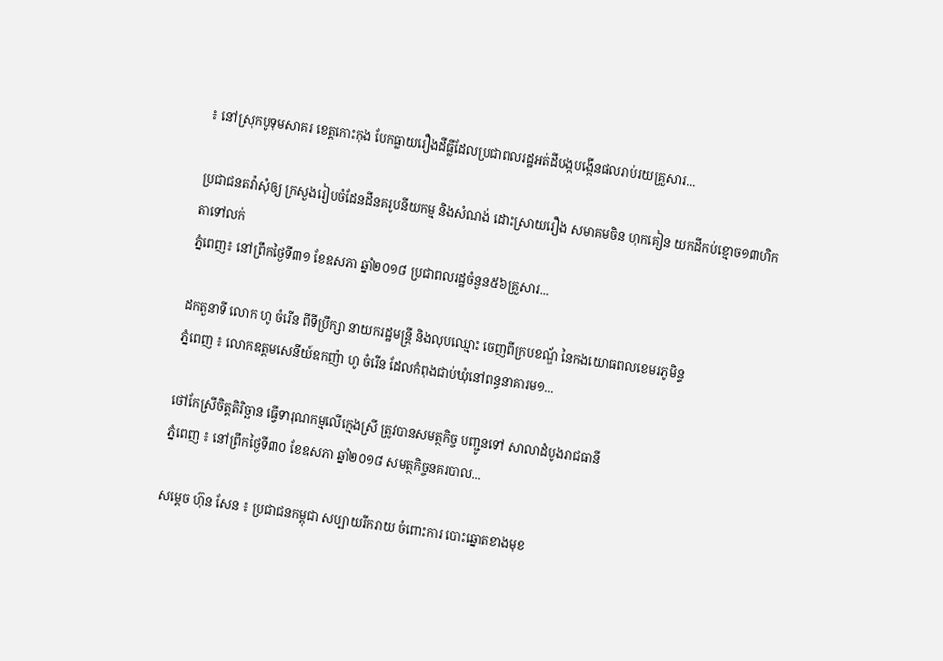៖ នៅស្រុកបូទុមសាគរ ខេត្តកោះកុង បែកធ្លាយរឿងដីធ្លីដែលប្រជាពលរដ្ឋអត់ដីបង្កបង្កើនផលរាប់រយគ្រួសារ...

ប្រជាជនតវ៉ាសុំឲ្យ ក្រសួងរៀបចំដែនដីនគរូបនីយកម្ម និងសំណង់ ដោះស្រាយរឿង សមាគមចិន ហុកគៀន យកដីកប់ខ្មោច១៣ហិកតាទៅលក់
ភ្នំពេញ៖ នៅព្រឹកថ្ងៃទី៣១ ខែឧសភា ឆ្នាំ២០១៨ ប្រជាពលរដ្ឋចំនួន៥៦គ្រួសារ...

ដកតួនាទី លោក ហូ ចំរើន ពីទីប្រឹក្សា នាយករដ្ឋមន្ត្រី និងលុបឈ្មោះ ចេញពីក្របខណ្ឌ័ នៃកងយោធពលខេមរភូមិន្ទ
ភ្នំពេញ ៖ លោកឧត្តមសេនីយ៍ឧកញ៉ា ហូ ចំរើន ដែលកំពុងជាប់ឃុំនៅពន្ធនាគារម១...

ថៅកែស្រីចិត្តតិរិច្ឆាន ធ្វើទារុណកម្មលើក្មេងស្រី ត្រូវបានសមត្ថកិច្ច បញ្ជូនទៅ សាលាដំបូងរាជធានី
ភ្នំពេញ ៖ នៅព្រឹកថ្ងៃទី៣០ ខែឧសភា ឆ្នាំ២០១៨ សមត្ថកិច្ចនគរបាល...

សម្តេច ហ៊ុន សែន ៖ ប្រជាជនកម្ពុជា សប្បាយរីករាយ ចំពោះការ បោះឆ្នោតខាងមុខ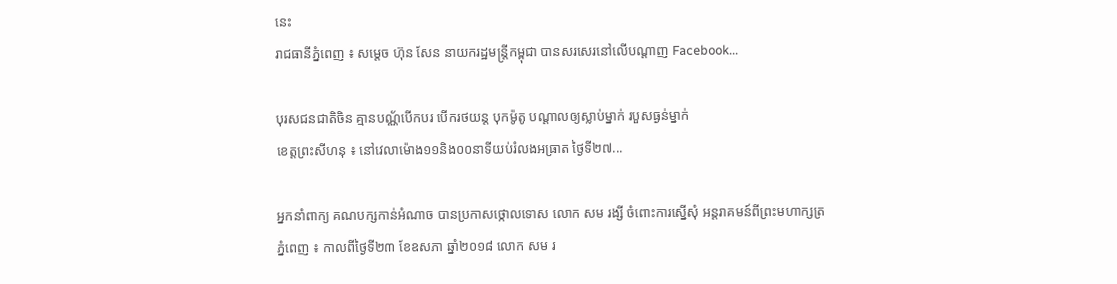នេះ
រាជធានីភ្នំពេញ ៖ សម្តេច ហ៊ុន សែន នាយករដ្ឋមន្ត្រីកម្ពុជា បានសរសេរនៅលើបណ្តាញ Facebook...

បុរសជនជាតិចិន គ្មានបណ្ណ័បើកបរ បើករថយន្ត បុកម៉ូតូ បណ្តាលឲ្យស្លាប់ម្នាក់ របួសធ្ងន់ម្នាក់
ខេត្តព្រះសីហនុ ៖ នៅវេលាម៉ោង១១និង០០នាទីយប់រំលងអធ្រាត ថ្ងៃទី២៧...

អ្នកនាំពាក្យ គណបក្សកាន់អំណាច បានប្រកាសថ្កោលទោស លោក សម រង្សី ចំពោះការស្នើសុំ អន្តរាគមន៍ពីព្រះមហាក្សត្រ
ភ្នំពេញ ៖ កាលពីថ្ងៃទី២៣ ខែឧសភា ឆ្នាំ២០១៨ លោក សម រ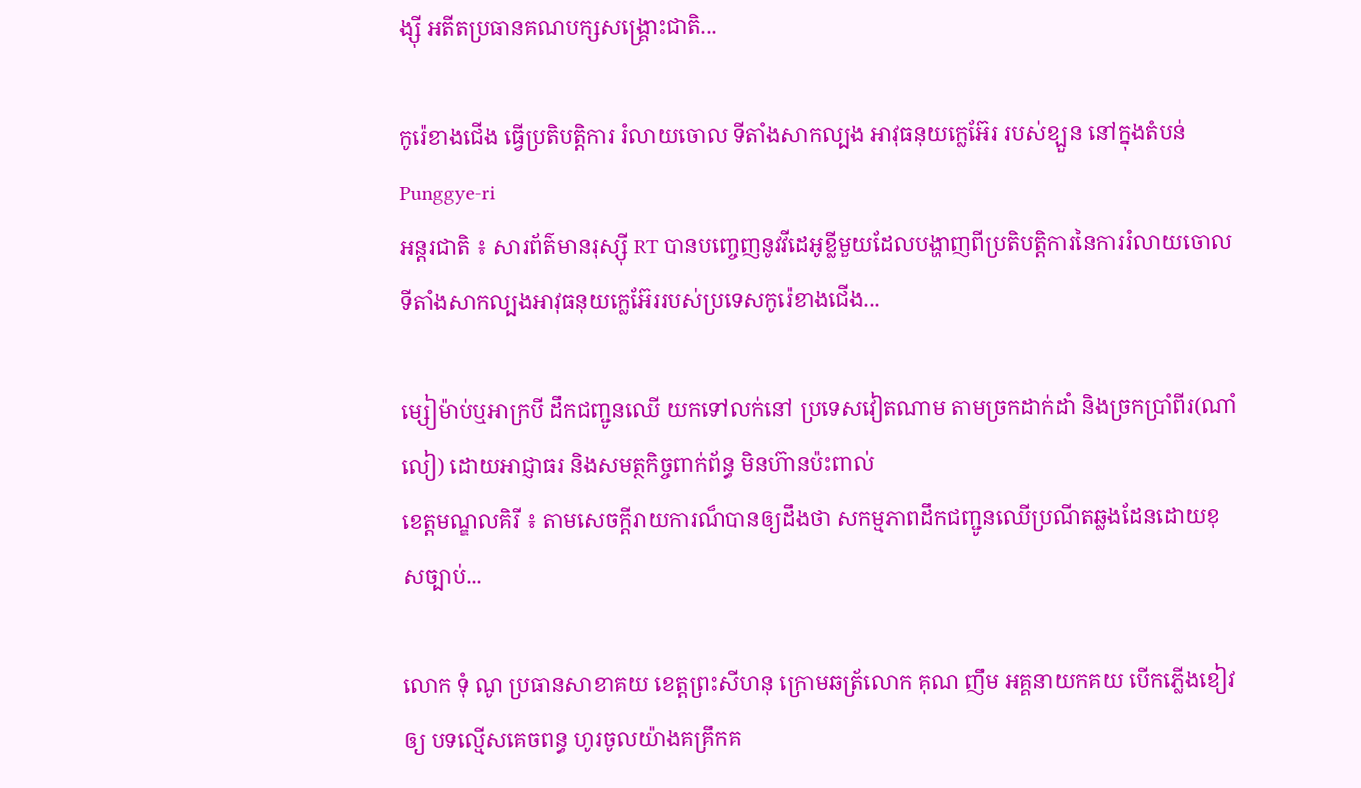ង្ស៊ី អតីតប្រធានគណបក្សសង្គ្រោះជាតិ...

កូរ៉េខាងជើង ធ្វើប្រតិបត្តិការ រំលាយចោល ទីតាំងសាកល្បង អាវុធនុយក្លេអ៊ែរ របស់ខ្ឡួន នៅក្នុងតំបន់ Punggye-ri
អន្តរជាតិ ៖ សារព័ត៌មានរុស្ស៊ី RT បានបញ្ចេញនូវវីដេអូខ្លីមួយដែលបង្ហាញពីប្រតិបត្តិការនៃការរំលាយចោលទីតាំងសាកល្បងអាវុធនុយក្លេអ៊ែររបស់ប្រទេសកូរ៉េខាងជើង...

ម្សៀម៉ាប់ឬអាក្របី ដឹកជញ្ជូនឈើ យកទៅលក់នៅ ប្រទេសវៀតណាម តាមច្រកដាក់ដាំ និងច្រកប្រាំពីរ(ណាំលៀ) ដោយអាជ្ញាធរ និងសមត្ថកិច្ចពាក់ព័ន្ធ មិនហ៊ានប៉ះពាល់
ខេត្តមណ្ឌលគិរី ៖ តាមសេចក្តីរាយការណ៏បានឲ្យដឹងថា សកម្មភាពដឹកជញ្ជូនឈើប្រណីតឆ្លងដែនដោយខុសច្បាប់...

លោក ទុំ ណូ ប្រធានសាខាគយ ខេត្តព្រះសីហនុ ក្រោមឆត្រ័លោក គុណ ញឹម អគ្គនាយកគយ បើកភ្លើងខៀវឲ្យ បទល្មើសគេចពន្ធ ហូរចូលយ៉ាងគគ្រឹកគ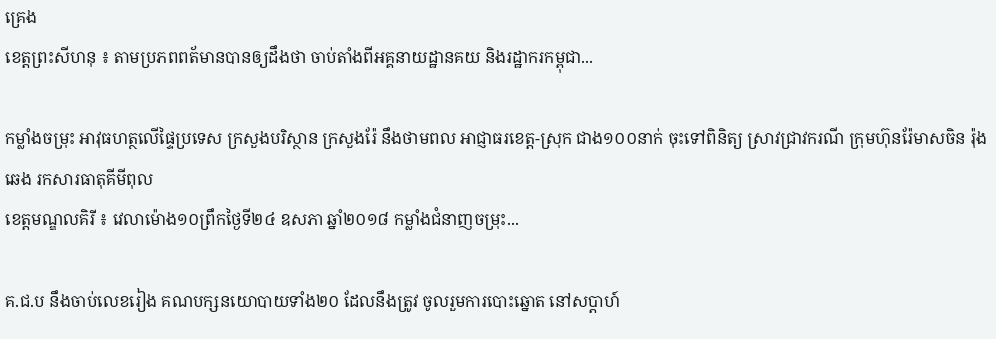គ្រេង
ខេត្តព្រះសីហនុ ៖ តាមប្រភពពត័មានបានឲ្យដឹងថា ចាប់តាំងពីអគ្គនាយដ្ឋានគយ និងរដ្ឋាករកម្ពុជា...

កម្លាំងចម្រុះ អាវុធហត្ថលើផ្ទៃប្រទេស ក្រសួងបរិស្ថាន ក្រសួងរ៉ែ នឹងថាមពល អាជ្ញាធរខេត្ត-ស្រុក ជាង១០០នាក់ ចុះទៅពិនិត្យ ស្រាវជ្រាវករណី ក្រុមហ៊ុនរ៉ែមាសចិន រ៉ុង ឆេង រកសារធាតុគីមីពុល
ខេត្តមណ្ឌលគិរី ៖ វេលាម៉ោង១០ព្រឹកថ្ងៃទី២៤ ឧសភា ឆ្នាំ២០១៨ កម្លាំងជំនាញចម្រុះ...

គ.ជ.ប នឹងចាប់លេខរៀង គណបក្សនយោបាយទាំង២០ ដែលនឹងត្រូវ ចូលរួមការបោះឆ្នោត នៅសប្តាហ៍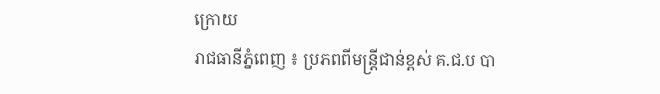ក្រោយ
រាជធានីភ្នំពេញ ៖ ប្រភពពីមន្ត្រីជាន់ខ្ពស់ គ.ជ.ប បា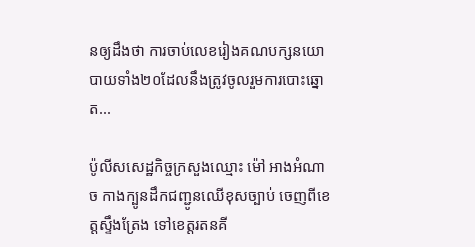នឲ្យដឹងថា ការចាប់លេខរៀងគណបក្សនយោបាយទាំង២០ដែលនឹងត្រូវចូលរួមការបោះឆ្នោត...

ប៉ូលីសសេដ្ឋកិច្ចក្រសួងឈ្មោះ ម៉ៅ អាងអំណាច កាងក្បូនដឹកជញ្ជូនឈើខុសច្បាប់ ចេញពីខេត្តស្ទឹងត្រែង ទៅខេត្តរតនគី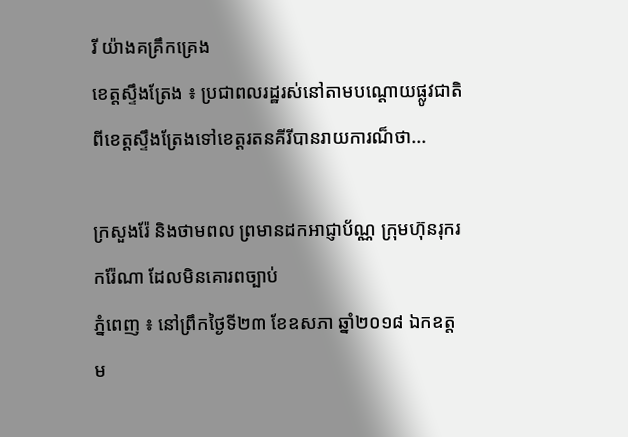រី យ៉ាងគគ្រឹកគ្រេង
ខេត្តស្ទឹងត្រែង ៖ ប្រជាពលរដ្ឋរស់នៅតាមបណ្ដោយផ្លូវជាតិ ពីខេត្តស្ទឹងត្រែងទៅខេត្តរតនគីរីបានរាយការណ៏ថា...

ក្រសួងរ៉ែ និងថាមពល ព្រមានដកអាជ្ញាប័ណ្ណ ក្រុមហ៊ុនរុករករ៉ែណា ដែលមិនគោរពច្បាប់
ភ្នំពេញ ៖ នៅព្រឹកថ្ងៃទី២៣ ខែឧសភា ឆ្នាំ២០១៨ ឯកឧត្តម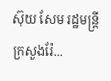ស៊ុយ សែម រដ្ឋមន្ត្រីក្រសួងរ៉ែ...